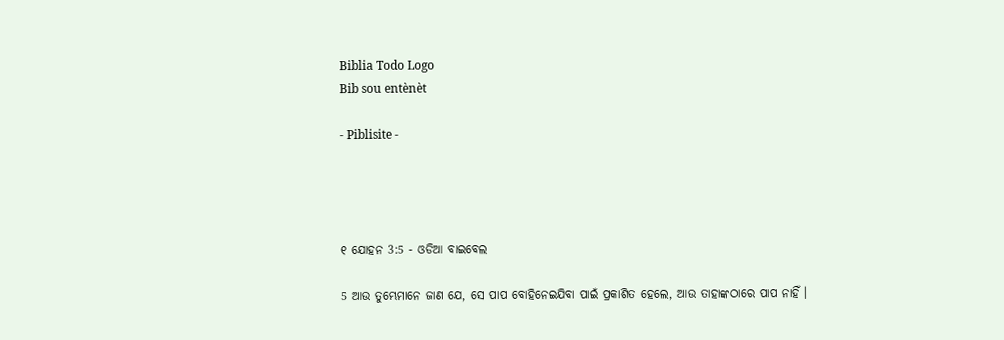Biblia Todo Logo
Bib sou entènèt

- Piblisite -




୧ ଯୋହନ 3:5 - ଓଡିଆ ବାଇବେଲ

5 ଆଉ ତୁମ୍ଭେମାନେ ଜାଣ ଯେ, ସେ ପାପ ବୋହିନେଇଯିବା ପାଇଁ ପ୍ରକାଶିତ ହେଲେ, ଆଉ ତାହାଙ୍କଠାରେ ପାପ ନାହିଁ ।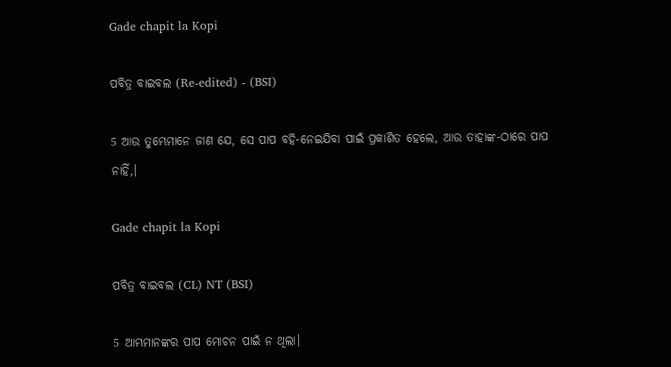Gade chapit la Kopi

ପବିତ୍ର ବାଇବଲ (Re-edited) - (BSI)

5 ଆଉ ତୁମ୍ଭେମାନେ ଜାଣ ଯେ, ସେ ପାପ ବହି-ନେଇଯିବା ପାଇଁ ପ୍ରକାଶିତ ହେଲେ, ଆଉ ତାହାଙ୍କ-ଠାରେ ପାପ ନାହିଁ,।

Gade chapit la Kopi

ପବିତ୍ର ବାଇବଲ (CL) NT (BSI)

5 ଆମ୍ଭମାନଙ୍କର ପାପ ମୋଚନ ପାଇଁ ନ ଥିଲା।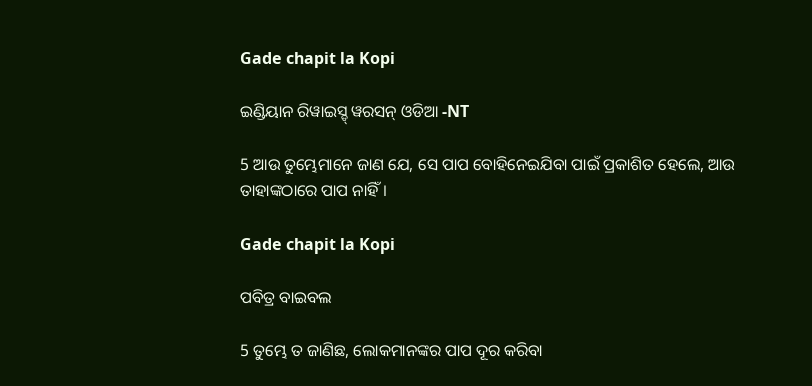Gade chapit la Kopi

ଇଣ୍ଡିୟାନ ରିୱାଇସ୍ଡ୍ ୱରସନ୍ ଓଡିଆ -NT

5 ଆଉ ତୁମ୍ଭେମାନେ ଜାଣ ଯେ, ସେ ପାପ ବୋହିନେଇଯିବା ପାଇଁ ପ୍ରକାଶିତ ହେଲେ, ଆଉ ତାହାଙ୍କଠାରେ ପାପ ନାହିଁ।

Gade chapit la Kopi

ପବିତ୍ର ବାଇବଲ

5 ତୁମ୍ଭେ ତ ଜାଣିଛ, ଲୋକମାନଙ୍କର ପାପ ଦୂର କରିବା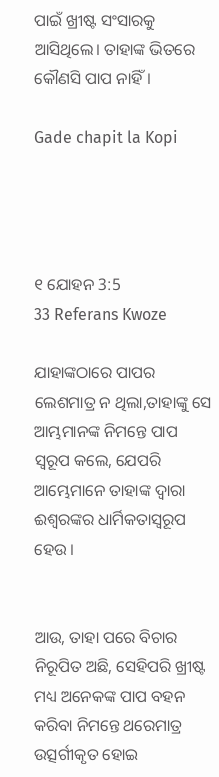ପାଇଁ ଖ୍ରୀଷ୍ଟ ସଂସାରକୁ ଆସିଥିଲେ। ତାହାଙ୍କ ଭିତରେ କୌଣସି ପାପ ନାହିଁ।

Gade chapit la Kopi




୧ ଯୋହନ 3:5
33 Referans Kwoze

ଯାହାଙ୍କଠାରେ ପାପର ଲେଶମାତ୍ର ନ ଥିଲା,ତାହାଙ୍କୁ ସେ ଆମ୍ଭମାନଙ୍କ ନିମନ୍ତେ ପାପ ସ୍ୱରୂପ କଲେ, ଯେପରି ଆମ୍ଭେମାନେ ତାହାଙ୍କ ଦ୍ୱାରା ଈଶ୍ୱରଙ୍କର ଧାର୍ମିକତାସ୍ୱରୂପ ହେଉ ।


ଆଉ, ତାହା ପରେ ବିଚାର ନିରୂପିତ ଅଛି, ସେହିପରି ଖ୍ରୀଷ୍ଟ ମଧ୍ୟ ଅନେକଙ୍କ ପାପ ବହନ କରିବା ନିମନ୍ତେ ଥରେମାତ୍ର ଉତ୍ସର୍ଗୀକୃତ ହୋଇ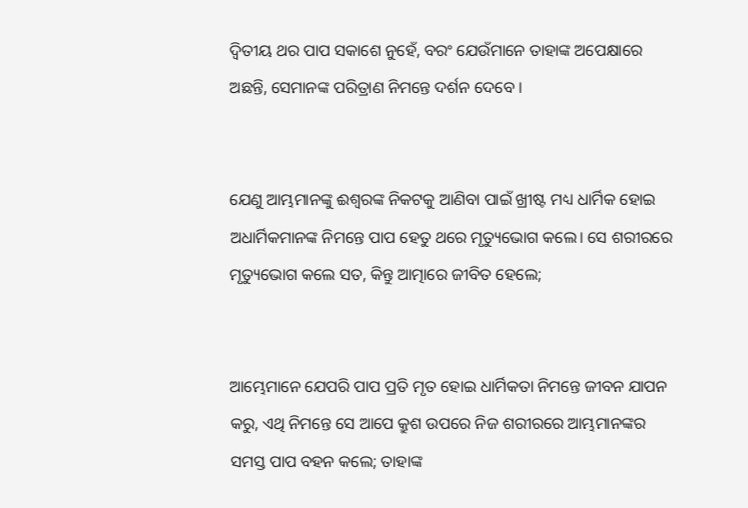ଦ୍ୱିତୀୟ ଥର ପାପ ସକାଶେ ନୁହେଁ, ବରଂ ଯେଉଁମାନେ ତାହାଙ୍କ ଅପେକ୍ଷାରେ ଅଛନ୍ତି, ସେମାନଙ୍କ ପରିତ୍ରାଣ ନିମନ୍ତେ ଦର୍ଶନ ଦେବେ ।


ଯେଣୁ ଆମ୍ଭମାନଙ୍କୁ ଈଶ୍ୱରଙ୍କ ନିକଟକୁ ଆଣିବା ପାଇଁ ଖ୍ରୀଷ୍ଟ ମଧ୍ୟ ଧାର୍ମିକ ହୋଇ ଅଧାର୍ମିକମାନଙ୍କ ନିମନ୍ତେ ପାପ ହେତୁ ଥରେ ମୃତ୍ୟୁଭୋଗ କଲେ। ସେ ଶରୀରରେ ମୃତ୍ୟୁଭୋଗ କଲେ ସତ, କିନ୍ତୁ ଆତ୍ମାରେ ଜୀବିତ ହେଲେ;


ଆମ୍ଭେମାନେ ଯେପରି ପାପ ପ୍ରତି ମୃତ ହୋଇ ଧାର୍ମିକତା ନିମନ୍ତେ ଜୀବନ ଯାପନ କରୁ, ଏଥି ନିମନ୍ତେ ସେ ଆପେ କ୍ରୁଶ ଉପରେ ନିଜ ଶରୀରରେ ଆମ୍ଭମାନଙ୍କର ସମସ୍ତ ପାପ ବହନ କଲେ; ତାହାଙ୍କ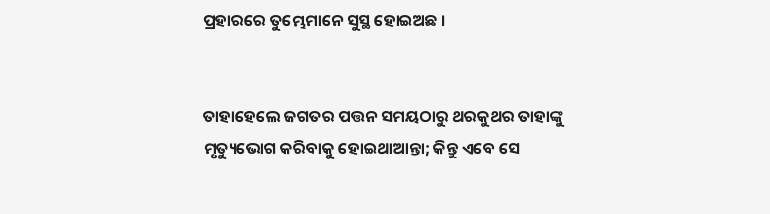ପ୍ରହାରରେ ତୁମ୍ଭେମାନେ ସୁସ୍ଥ ହୋଇଅଛ ।


ତାହାହେଲେ ଜଗତର ପତ୍ତନ ସମୟଠାରୁ ଥରକୁଥର ତାହାଙ୍କୁ ମୃତ୍ୟୁଭୋଗ କରିବାକୁ ହୋଇଥାଆନ୍ତା; କିନ୍ତୁ ଏବେ ସେ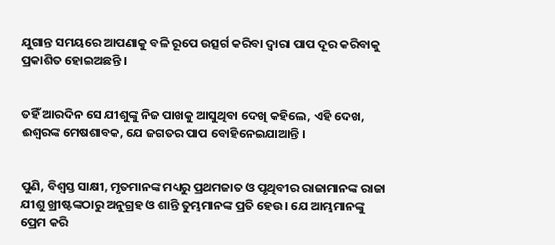ଯୁଗାନ୍ତ ସମୟରେ ଆପଣାକୁ ବଳି ରୂପେ ଉତ୍ସର୍ଗ କରିବା ଦ୍ୱାରା ପାପ ଦୂର କରିବାକୁ ପ୍ରକାଶିତ ହୋଇଅଛନ୍ତି ।


ତହିଁ ଆରଦିନ ସେ ଯୀଶୁଙ୍କୁ ନିଜ ପାଖକୁ ଆସୁଥିବା ଦେଖି କହିଲେ, ଏହି ଦେଖ, ଈଶ୍ୱରଙ୍କ ମେଷଶାବକ, ଯେ ଜଗତର ପାପ ବୋହିନେଇଯାଆନ୍ତି ।


ପୁଣି, ବିଶ୍ୱସ୍ତ ସାକ୍ଷୀ, ମୃତମାନଙ୍କ ମଧ୍ୟରୁ ପ୍ରଥମଜାତ ଓ ପୃଥିବୀର ରାଜାମାନଙ୍କ ରାଜା ଯୀଶୁ ଖ୍ରୀଷ୍ଟଙ୍କଠାରୁ ଅନୁଗ୍ରହ ଓ ଶାନ୍ତି ତୁମ୍ଭମାନଙ୍କ ପ୍ରତି ହେଉ। ଯେ ଆମ୍ଭମାନଙ୍କୁ ପ୍ରେମ କରି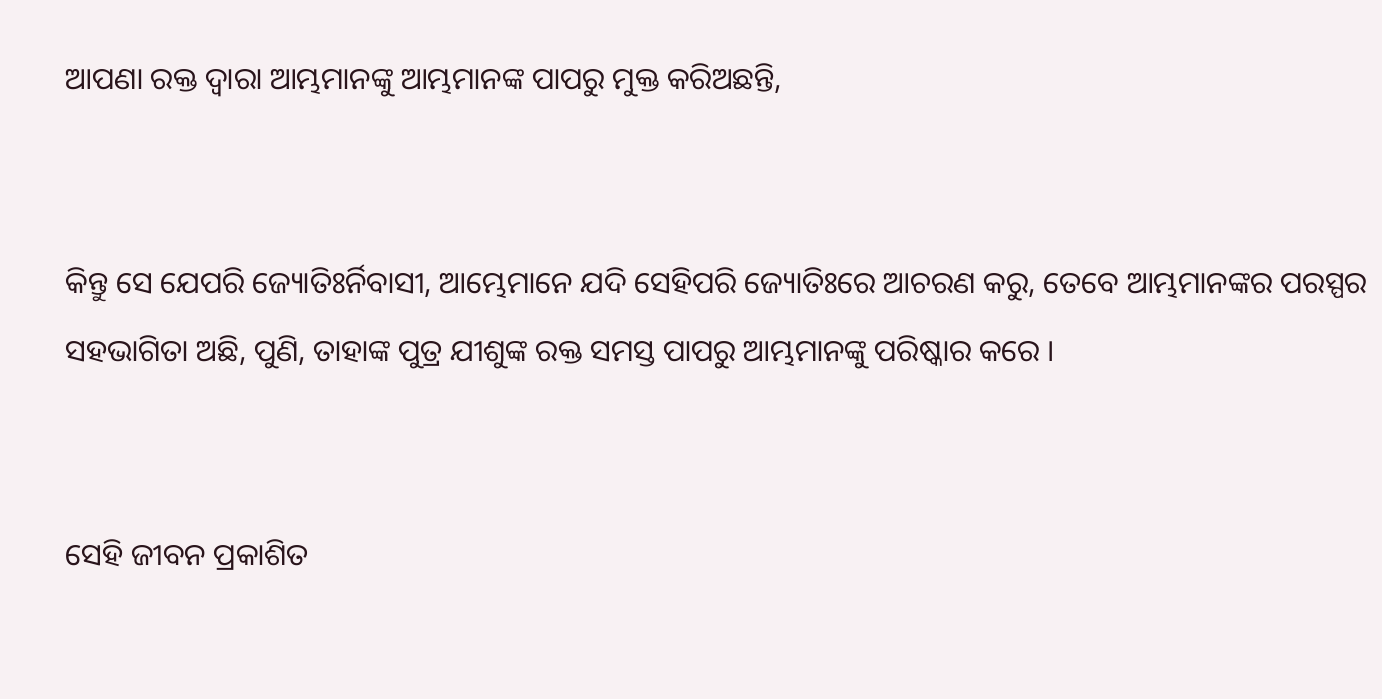ଆପଣା ରକ୍ତ ଦ୍ୱାରା ଆମ୍ଭମାନଙ୍କୁ ଆମ୍ଭମାନଙ୍କ ପାପରୁ ମୁକ୍ତ କରିଅଛନ୍ତି,


କିନ୍ତୁ ସେ ଯେପରି ଜ୍ୟୋତିଃର୍ନିବାସୀ, ଆମ୍ଭେମାନେ ଯଦି ସେହିପରି ଜ୍ୟୋତିଃରେ ଆଚରଣ କରୁ, ତେବେ ଆମ୍ଭମାନଙ୍କର ପରସ୍ପର ସହଭାଗିତା ଅଛି, ପୁଣି, ତାହାଙ୍କ ପୁତ୍ର ଯୀଶୁଙ୍କ ରକ୍ତ ସମସ୍ତ ପାପରୁ ଆମ୍ଭମାନଙ୍କୁ ପରିଷ୍କାର କରେ ।


ସେହି ଜୀବନ ପ୍ରକାଶିତ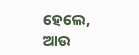ହେଲେ, ଆଉ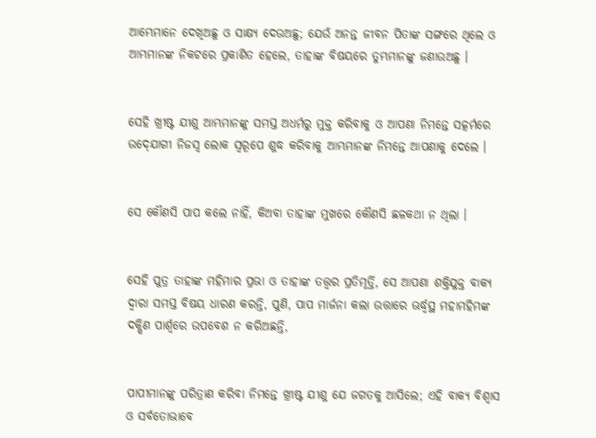ଆମ୍ଭେମାନେ ଦେଖିଅଛୁ ଓ ସାକ୍ଷ୍ୟ ଦେଉଅଛୁ; ଯେଉଁ ଅନନ୍ତ ଜୀବନ ପିତାଙ୍କ ସଙ୍ଗରେ ଥିଲେ ଓ ଆମ୍ଭମାନଙ୍କ ନିକଟରେ ପ୍ରକାଶିତ ହେଲେ, ତାହାଙ୍କ ବିଷୟରେ ତୁମ୍ଭମାନଙ୍କୁ ଜଣାଉଅଛୁ ।


ସେହି ଖ୍ରୀଷ୍ଟ ଯୀଶୁ ଆମ୍ଭମାନଙ୍କୁ ସମସ୍ତ ଅଧର୍ମରୁ ମୁକ୍ତ କରିବାକୁ ଓ ଆପଣା ନିମନ୍ତେ ସତ୍କର୍ମରେ ଉଦ୍‍ଯୋଗୀ ନିଜସ୍ୱ ଲୋକ ସ୍ୱରୂପେ ଶୁଦ୍ଧ କରିବାକୁ ଆମ୍ଭମାନଙ୍କ ନିମନ୍ତେ ଆପଣାକୁ ଦେଲେ ।


ସେ କୌଣସି ପାପ କଲେ ନାହିଁ, କିଅବା ତାହାଙ୍କ ମୁଖରେ କୌଣସି ଛଳକଥା ନ ଥିଲା ।


ସେହି ପୁତ୍ର ତାହାଙ୍କ ମହିମାର ପ୍ରଭା ଓ ତାହାଙ୍କ ତତ୍ତ୍ୱର ପ୍ରତିମୂର୍ତ୍ତି, ସେ ଆପଣା ଶକ୍ତିଯୁକ୍ତ ବାକ୍ୟ ଦ୍ୱାରା ସମସ୍ତ ବିଷୟ ଧାରଣ କରନ୍ତି, ପୁଣି, ପାପ ମାର୍ଜନା କଲା ଉତ୍ତାରେ ଊର୍ଦ୍ଧ୍ୱସ୍ଥ ମହାମହିମଙ୍କ ଦକ୍ଷିଣ ପାର୍ଶ୍ୱରେ ଉପବେଶ ନ କରିଅଛନ୍ତି,


ପାପୀମାନଙ୍କୁ ପରିତ୍ରାଣ କରିବା ନିମନ୍ତେ ଖ୍ରୀଷ୍ଟ ଯୀଶୁ ଯେ ଜଗତକୁ ଆସିଲେ; ଏହି ବାକ୍ୟ ବିଶ୍ୱାସ ଓ ସର୍ବତୋଭାବେ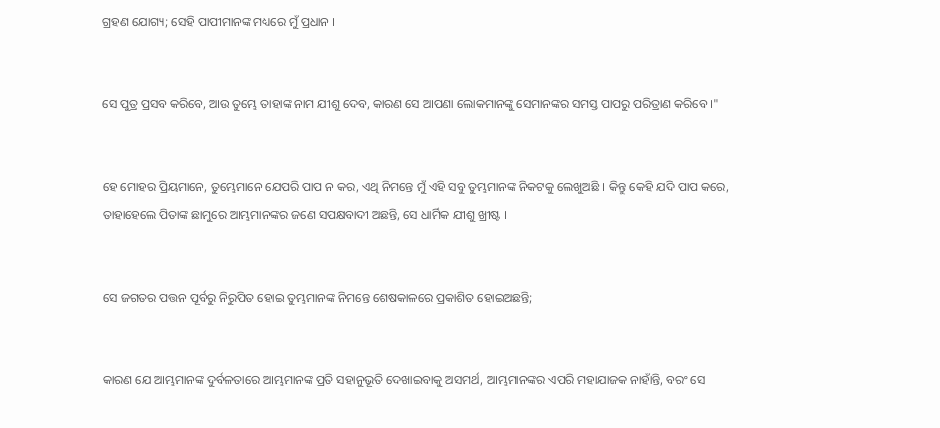ଗ୍ରହଣ ଯୋଗ୍ୟ; ସେହି ପାପୀମାନଙ୍କ ମଧ୍ୟରେ ମୁଁ ପ୍ରଧାନ ।


ସେ ପୁତ୍ର ପ୍ରସବ କରିବେ, ଆଉ ତୁମ୍ଭେ ତାହାଙ୍କ ନାମ ଯୀଶୁ ଦେବ, କାରଣ ସେ ଆପଣା ଲୋକମାନଙ୍କୁ ସେମାନଙ୍କର ସମସ୍ତ ପାପରୁ ପରିତ୍ରାଣ କରିବେ ।"


ହେ ମୋହର ପ୍ରିୟମାନେ, ତୁମ୍ଭେମାନେ ଯେପରି ପାପ ନ କର, ଏଥି ନିମନ୍ତେ ମୁଁ ଏହି ସବୁ ତୁମ୍ଭମାନଙ୍କ ନିକଟକୁ ଲେଖୁଅଛି । କିନ୍ତୁ କେହି ଯଦି ପାପ କରେ, ତାହାହେଲେ ପିତାଙ୍କ ଛାମୁରେ ଆମ୍ଭମାନଙ୍କର ଜଣେ ସପକ୍ଷବାଦୀ ଅଛନ୍ତି, ସେ ଧାର୍ମିକ ଯୀଶୁ ଖ୍ରୀଷ୍ଟ ।


ସେ ଜଗତର ପତ୍ତନ ପୂର୍ବରୁ ନିରୁପିତ ହୋଇ ତୁମ୍ଭମାନଙ୍କ ନିମନ୍ତେ ଶେଷକାଳରେ ପ୍ରକାଶିତ ହୋଇଅଛନ୍ତି;


କାରଣ ଯେ ଆମ୍ଭମାନଙ୍କ ଦୁର୍ବଳତାରେ ଆମ୍ଭମାନଙ୍କ ପ୍ରତି ସହାନୁଭୂତି ଦେଖାଇବାକୁ ଅସମର୍ଥ, ଆମ୍ଭମାନଙ୍କର ଏପରି ମହାଯାଜକ ନାହାଁନ୍ତି, ବରଂ ସେ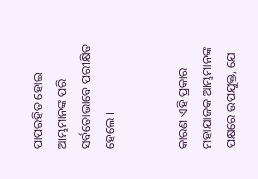ପାପରହିତ ହୋଇ ଆମ୍ଭମାନଙ୍କ ପରି ସର୍ବତୋଭାବେ ପରୀକ୍ଷିତ ହେଲେ ।


କାରଣ ଏହି ପ୍ରକାର ମହାଯାଜକ ଆମ୍ଭମାନଙ୍କ ପକ୍ଷରେ ଉପଯୁକ୍ତ, ଯେ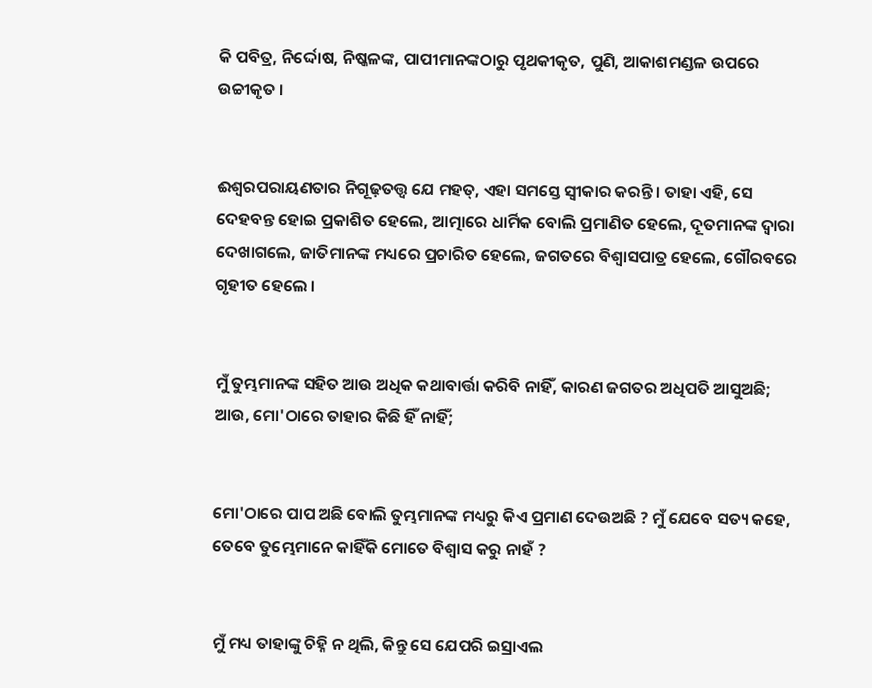କି ପବିତ୍ର, ନିର୍ଦ୍ଦୋଷ, ନିଷ୍କଳଙ୍କ, ପାପୀମାନଙ୍କଠାରୁ ପୃଥକୀକୃତ, ପୁଣି, ଆକାଶମଣ୍ଡଳ ଉପରେ ଉଚ୍ଚୀକୃତ ।


ଈଶ୍ୱରପରାୟଣତାର ନିଗୂଢ଼ତତ୍ତ୍ୱ ଯେ ମହତ୍, ଏହା ସମସ୍ତେ ସ୍ୱୀକାର କରନ୍ତି । ତାହା ଏହି, ସେ ଦେହବନ୍ତ ହୋଇ ପ୍ରକାଶିତ ହେଲେ, ଆତ୍ମାରେ ଧାର୍ମିକ ବୋଲି ପ୍ରମାଣିତ ହେଲେ, ଦୂତମାନଙ୍କ ଦ୍ୱାରା ଦେଖାଗଲେ, ଜାତିମାନଙ୍କ ମଧ୍ୟରେ ପ୍ରଚାରିତ ହେଲେ, ଜଗତରେ ବିଶ୍ୱାସପାତ୍ର ହେଲେ, ଗୌରବରେ ଗୃହୀତ ହେଲେ ।


ମୁଁ ତୁମ୍ଭମାନଙ୍କ ସହିତ ଆଉ ଅଧିକ କଥାବାର୍ତ୍ତା କରିବି ନାହିଁ, କାରଣ ଜଗତର ଅଧିପତି ଆସୁଅଛି; ଆଉ, ମୋ'ଠାରେ ତାହାର କିଛି ହିଁ ନାହିଁ;


ମୋ'ଠାରେ ପାପ ଅଛି ବୋଲି ତୁମ୍ଭମାନଙ୍କ ମଧ୍ୟରୁ କିଏ ପ୍ରମାଣ ଦେଉଅଛି ? ମୁଁ ଯେବେ ସତ୍ୟ କହେ, ତେବେ ତୁମ୍ଭେମାନେ କାହିଁକି ମୋତେ ବିଶ୍ୱାସ କରୁ ନାହଁ ?


ମୁଁ ମଧ୍ୟ ତାହାଙ୍କୁ ଚିହ୍ନି ନ ଥିଲି, କିନ୍ତୁ ସେ ଯେପରି ଇସ୍ରାଏଲ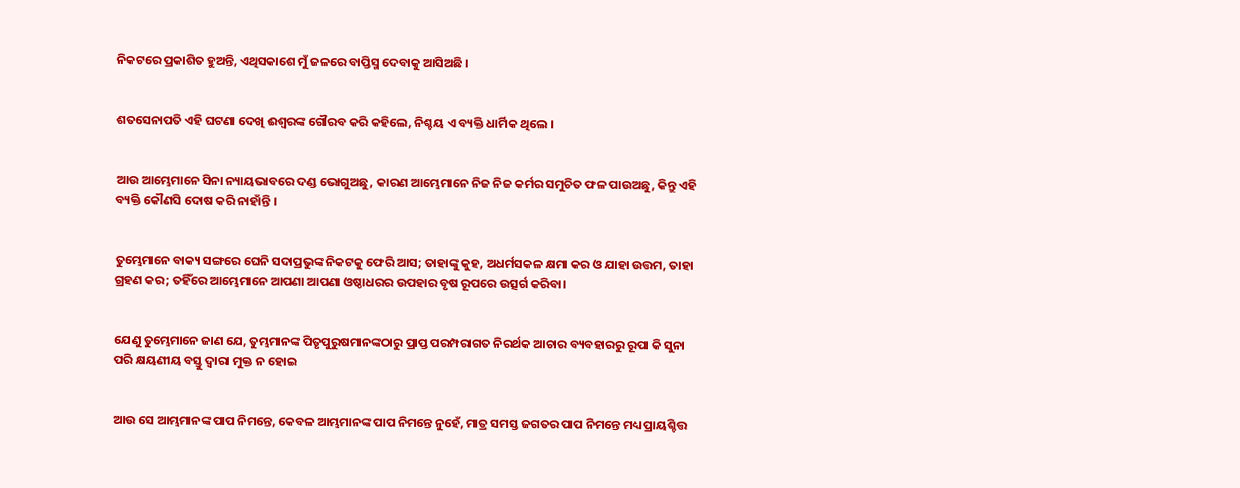ନିକଟରେ ପ୍ରକାଶିତ ହୁଅନ୍ତି, ଏଥିସକାଶେ ମୁଁ ଜଳରେ ବାପ୍ତିସ୍ମ ଦେବାକୁ ଆସିଅଛି ।


ଶତସେନାପତି ଏହି ଘଟଣା ଦେଖି ଈଶ୍ୱରଙ୍କ ଗୌରବ କରି କହିଲେ, ନିଶ୍ଚୟ ଏ ବ୍ୟକ୍ତି ଧାର୍ମିକ ଥିଲେ ।


ଆଉ ଆମ୍ଭେମାନେ ସିନା ନ୍ୟାୟଭାବରେ ଦଣ୍ଡ ଭୋଗୁଅଛୁ, କାରଣ ଆମ୍ଭେମାନେ ନିଜ ନିଜ କର୍ମର ସମୁଚିତ ଫଳ ପାଉଅଛୁ, କିନ୍ତୁ ଏହି ବ୍ୟକ୍ତି କୌଣସି ଦୋଷ କରି ନାହାଁନ୍ତି ।


ତୁମ୍ଭେମାନେ ବାକ୍ୟ ସଙ୍ଗରେ ଘେନି ସଦାପ୍ରଭୁଙ୍କ ନିକଟକୁ ଫେରି ଆସ; ତାହାଙ୍କୁ କୁହ, ଅଧର୍ମସକଳ କ୍ଷମା କର ଓ ଯାହା ଉତ୍ତମ, ତାହା ଗ୍ରହଣ କର; ତହିଁରେ ଆମ୍ଭେମାନେ ଆପଣା ଆପଣା ଓଷ୍ଠାଧରର ଉପହାର ବୃଷ ରୂପରେ ଉତ୍ସର୍ଗ କରିବା।


ଯେଣୁ ତୁମ୍ଭେମାନେ ଜାଣ ଯେ, ତୁମ୍ଭମାନଙ୍କ ପିତୃପୁରୁଷମାନଙ୍କଠାରୁ ପ୍ରାପ୍ତ ପରମ୍ପରାଗତ ନିରର୍ଥକ ଆଚାର ବ୍ୟବହାରରୁ ରୂପା କି ସୁନା ପରି କ୍ଷୟଣୀୟ ବସ୍ତୁ ଦ୍ୱାରା ମୁକ୍ତ ନ ହୋଇ


ଆଉ ସେ ଆମ୍ଭମାନଙ୍କ ପାପ ନିମନ୍ତେ, କେବଳ ଆମ୍ଭମାନଙ୍କ ପାପ ନିମନ୍ତେ ନୁହେଁ, ମାତ୍ର ସମସ୍ତ ଜଗତର ପାପ ନିମନ୍ତେ ମଧ୍ୟ ପ୍ରାୟଶ୍ଚିତ୍ତ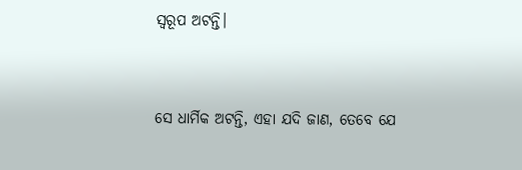ସ୍ୱରୂପ ଅଟନ୍ତି।


ସେ ଧାର୍ମିକ ଅଟନ୍ତି, ଏହା ଯଦି ଜାଣ, ତେବେ ଯେ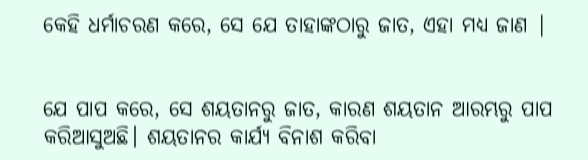କେହି ଧର୍ମାଚରଣ କରେ, ସେ ଯେ ତାହାଙ୍କଠାରୁ ଜାତ, ଏହା ମଧ୍ୟ ଜାଣ |


ଯେ ପାପ କରେ, ସେ ଶୟତାନରୁ ଜାତ, କାରଣ ଶୟତାନ ଆରମ୍ଭରୁ ପାପ କରିଆସୁଅଛି। ଶୟତାନର କାର୍ଯ୍ୟ ବିନାଶ କରିବା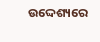ଉଦ୍ଦେଶ୍ୟରେ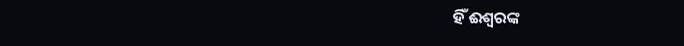ହିଁ ଈଶ୍ୱରଙ୍କ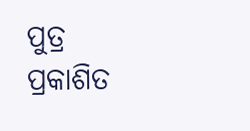ପୁତ୍ର ପ୍ରକାଶିତ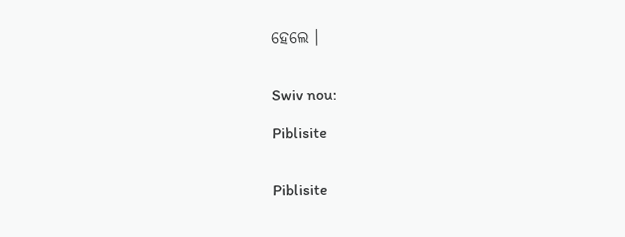ହେଲେ ।


Swiv nou:

Piblisite


Piblisite